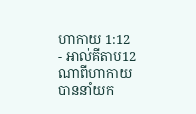ហាកាយ 1:12 - អាល់គីតាប12 ណាពីហាកាយបាននាំយក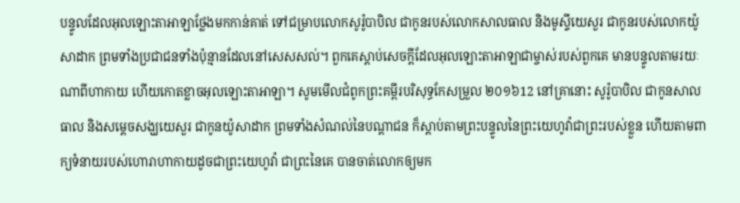បន្ទូលដែលអុលឡោះតាអាឡាថ្លែងមកកាន់គាត់ ទៅជម្រាបលោកសូរ៉ូបាបិល ជាកូនរបស់លោកសាលធាល និងមូស្ទីយេសួរ ជាកូនរបស់លោកយ៉ូសាដាក ព្រមទាំងប្រជាជនទាំងប៉ុន្មានដែលនៅសេសសល់។ ពួកគេស្ដាប់សេចក្ដីដែលអុលឡោះតាអាឡាជាម្ចាស់របស់ពួកគេ មានបន្ទូលតាមរយៈណាពីហាកាយ ហើយកោតខ្លាចអុលឡោះតាអាឡា។ សូមមើលជំពូកព្រះគម្ពីរបរិសុទ្ធកែសម្រួល ២០១៦12 នៅគ្រានោះ សូរ៉ូបាបិល ជាកូនសាលធាល និងសម្ដេចសង្ឃយេសួរ ជាកូនយ៉ូសាដាក ព្រមទាំងសំណល់នៃបណ្ដាជន ក៏ស្តាប់តាមព្រះបន្ទូលនៃព្រះយេហូវ៉ាជាព្រះរបស់ខ្លួន ហើយតាមពាក្យទំនាយរបស់ហោរាហាកាយដូចជាព្រះយេហូវ៉ា ជាព្រះនៃគេ បានចាត់លោកឲ្យមក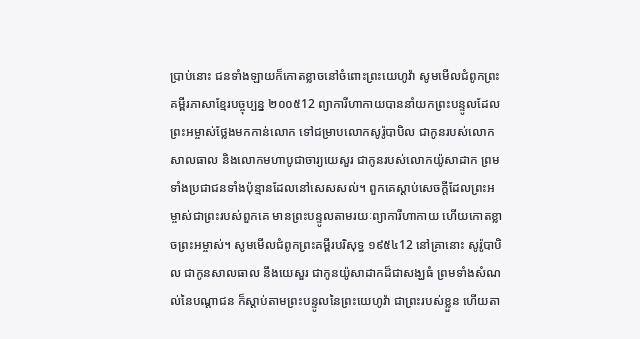ប្រាប់នោះ ជនទាំងឡាយក៏កោតខ្លាចនៅចំពោះព្រះយេហូវ៉ា សូមមើលជំពូកព្រះគម្ពីរភាសាខ្មែរបច្ចុប្បន្ន ២០០៥12 ព្យាការីហាកាយបាននាំយកព្រះបន្ទូលដែលព្រះអម្ចាស់ថ្លែងមកកាន់លោក ទៅជម្រាបលោកសូរ៉ូបាបិល ជាកូនរបស់លោកសាលធាល និងលោកមហាបូជាចារ្យយេសួរ ជាកូនរបស់លោកយ៉ូសាដាក ព្រមទាំងប្រជាជនទាំងប៉ុន្មានដែលនៅសេសសល់។ ពួកគេស្ដាប់សេចក្ដីដែលព្រះអម្ចាស់ជាព្រះរបស់ពួកគេ មានព្រះបន្ទូលតាមរយៈព្យាការីហាកាយ ហើយកោតខ្លាចព្រះអម្ចាស់។ សូមមើលជំពូកព្រះគម្ពីរបរិសុទ្ធ ១៩៥៤12 នៅគ្រានោះ សូរ៉ូបាបិល ជាកូនសាលធាល នឹងយេសួរ ជាកូនយ៉ូសាដាកដ៏ជាសង្ឃធំ ព្រមទាំងសំណល់នៃបណ្តាជន ក៏ស្តាប់តាមព្រះបន្ទូលនៃព្រះយេហូវ៉ា ជាព្រះរបស់ខ្លួន ហើយតា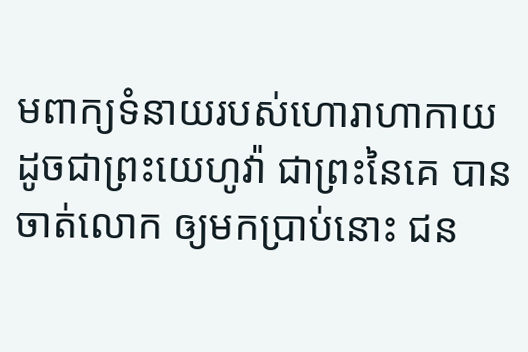មពាក្យទំនាយរបស់ហោរាហាកាយដូចជាព្រះយេហូវ៉ា ជាព្រះនៃគេ បានចាត់លោក ឲ្យមកប្រាប់នោះ ជន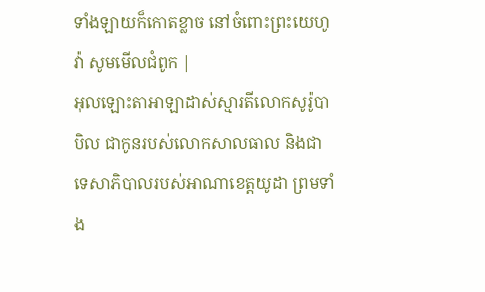ទាំងឡាយក៏កោតខ្លាច នៅចំពោះព្រះយេហូវ៉ា សូមមើលជំពូក |
អុលឡោះតាអាឡាដាស់ស្មារតីលោកសូរ៉ូបាបិល ជាកូនរបស់លោកសាលធាល និងជាទេសាភិបាលរបស់អាណាខេត្តយូដា ព្រមទាំង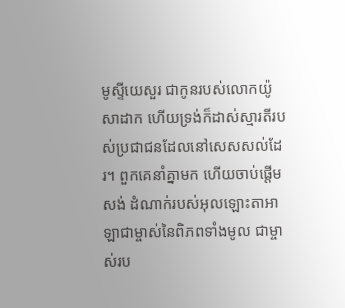មូស្ទីយេសួរ ជាកូនរបស់លោកយ៉ូសាដាក ហើយទ្រង់ក៏ដាស់ស្មារតីរបស់ប្រជាជនដែលនៅសេសសល់ដែរ។ ពួកគេនាំគ្នាមក ហើយចាប់ផ្ដើមសង់ ដំណាក់របស់អុលឡោះតាអាឡាជាម្ចាស់នៃពិភពទាំងមូល ជាម្ចាស់រប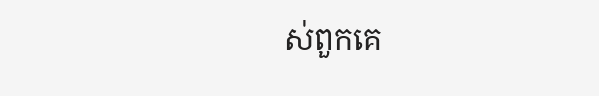ស់ពួកគេ